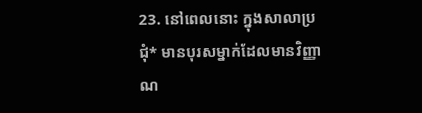23. នៅពេលនោះ ក្នុងសាលាប្រជុំ* មានបុរសម្នាក់ដែលមានវិញ្ញាណ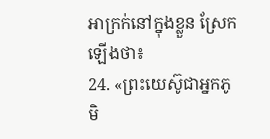អាក្រក់នៅក្នុងខ្លួន ស្រែកឡើងថា៖
24. «ព្រះយេស៊ូជាអ្នកភូមិ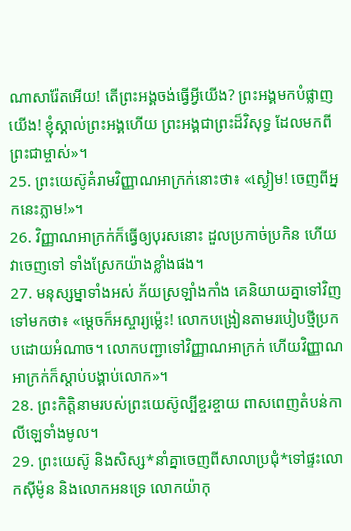ណាសារ៉ែតអើយ! តើព្រះអង្គចង់ធ្វើអ្វីយើង? ព្រះអង្គមកបំផ្លាញយើង! ខ្ញុំស្គាល់ព្រះអង្គហើយ ព្រះអង្គជាព្រះដ៏វិសុទ្ធ ដែលមកពីព្រះជាម្ចាស់»។
25. ព្រះយេស៊ូគំរាមវិញ្ញាណអាក្រក់នោះថា៖ «ស្ងៀម! ចេញពីអ្នកនេះភ្លាម!»។
26. វិញ្ញាណអាក្រក់ក៏ធ្វើឲ្យបុរសនោះ ដួលប្រកាច់ប្រកិន ហើយវាចេញទៅ ទាំងស្រែកយ៉ាងខ្លាំងផង។
27. មនុស្សម្នាទាំងអស់ ភ័យស្រឡាំងកាំង គេនិយាយគ្នាទៅវិញទៅមកថា៖ «ម្ដេចក៏អស្ចារ្យម៉្លេះ! លោកបង្រៀនតាមរបៀបថ្មីប្រកបដោយអំណាច។ លោកបញ្ជាទៅវិញ្ញាណអាក្រក់ ហើយវិញ្ញាណអាក្រក់ក៏ស្ដាប់បង្គាប់លោក»។
28. ព្រះកិត្តិនាមរបស់ព្រះយេស៊ូល្បីខ្ចរខ្ចាយ ពាសពេញតំបន់កាលីឡេទាំងមូល។
29. ព្រះយេស៊ូ និងសិស្ស*នាំគ្នាចេញពីសាលាប្រជុំ*ទៅផ្ទះលោកស៊ីម៉ូន និងលោកអនទ្រេ លោកយ៉ាកុ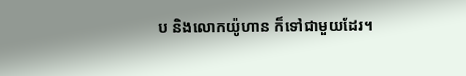ប និងលោកយ៉ូហាន ក៏ទៅជាមួយដែរ។